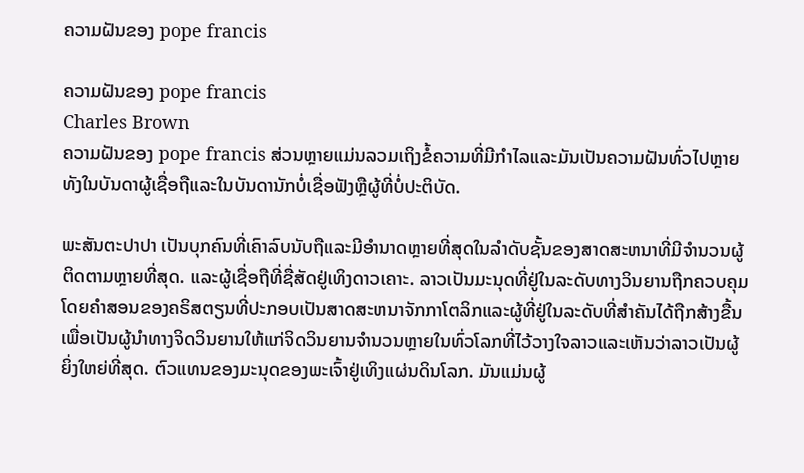ຄວາມຝັນຂອງ pope francis

ຄວາມຝັນຂອງ pope francis
Charles Brown
ຄວາມຝັນຂອງ pope francis ສ່ວນຫຼາຍແມ່ນລວມເຖິງຂໍ້ຄວາມທີ່ມີກໍາໄລແລະມັນເປັນຄວາມຝັນທົ່ວໄປຫຼາຍທັງໃນບັນດາຜູ້ເຊື່ອຖືແລະໃນບັນດານັກບໍ່ເຊື່ອຟັງຫຼືຜູ້ທີ່ບໍ່ປະຕິບັດ.

ພະສັນຕະປາປາ ເປັນບຸກຄົນທີ່ເຄົາລົບນັບຖືແລະມີອໍານາດຫຼາຍທີ່ສຸດໃນລໍາດັບຊັ້ນຂອງສາດສະຫນາທີ່ມີຈໍານວນຜູ້ຕິດຕາມຫຼາຍທີ່ສຸດ. ແລະຜູ້ເຊື່ອຖືທີ່ຊື່ສັດຢູ່ເທິງດາວເຄາະ. ລາວເປັນມະນຸດທີ່ຢູ່ໃນລະດັບທາງວິນຍານຖືກຄວບຄຸມໂດຍຄໍາສອນຂອງຄຣິສຕຽນທີ່ປະກອບເປັນສາດສະຫນາຈັກກາໂຕລິກແລະຜູ້ທີ່ຢູ່ໃນລະດັບທີ່ສໍາຄັນໄດ້ຖືກສ້າງຂື້ນເພື່ອເປັນຜູ້ນໍາທາງຈິດວິນຍານໃຫ້ແກ່ຈິດວິນຍານຈໍານວນຫຼາຍໃນທົ່ວໂລກທີ່ໄວ້ວາງໃຈລາວແລະເຫັນວ່າລາວເປັນຜູ້ຍິ່ງໃຫຍ່ທີ່ສຸດ. ຕົວແທນຂອງມະນຸດຂອງພະເຈົ້າຢູ່ເທິງແຜ່ນດິນໂລກ. ມັນແມ່ນຜູ້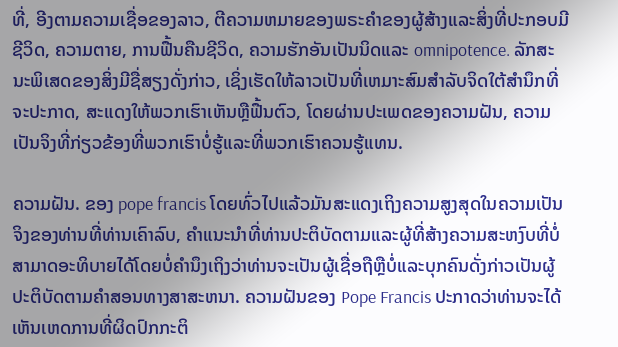ທີ່, ອີງຕາມຄວາມເຊື່ອຂອງລາວ, ຕີຄວາມຫມາຍຂອງພຣະຄໍາຂອງຜູ້ສ້າງແລະສິ່ງທີ່ປະກອບມີຊີວິດ, ຄວາມຕາຍ, ການຟື້ນຄືນຊີວິດ, ຄວາມຮັກອັນເປັນນິດແລະ omnipotence. ລັກສະນະພິເສດຂອງສິ່ງມີຊື່ສຽງດັ່ງກ່າວ, ເຊິ່ງເຮັດໃຫ້ລາວເປັນທີ່ເຫມາະສົມສໍາລັບຈິດໃຕ້ສໍານຶກທີ່ຈະປະກາດ, ສະແດງໃຫ້ພວກເຮົາເຫັນຫຼືຟື້ນຕົວ, ໂດຍຜ່ານປະເພດຂອງຄວາມຝັນ, ຄວາມເປັນຈິງທີ່ກ່ຽວຂ້ອງທີ່ພວກເຮົາບໍ່ຮູ້ແລະທີ່ພວກເຮົາຄວນຮູ້ແທນ.

ຄວາມຝັນ. ຂອງ pope francis ໂດຍທົ່ວໄປແລ້ວມັນສະແດງເຖິງຄວາມສູງສຸດໃນຄວາມເປັນຈິງຂອງທ່ານທີ່ທ່ານເຄົາລົບ, ຄໍາແນະນໍາທີ່ທ່ານປະຕິບັດຕາມແລະຜູ້ທີ່ສ້າງຄວາມສະຫງົບທີ່ບໍ່ສາມາດອະທິບາຍໄດ້ໂດຍບໍ່ຄໍານຶງເຖິງວ່າທ່ານຈະເປັນຜູ້ເຊື່ອຖືຫຼືບໍ່ແລະບຸກຄົນດັ່ງກ່າວເປັນຜູ້ປະຕິບັດຕາມຄໍາສອນທາງສາສະຫນາ. ຄວາມຝັນຂອງ Pope Francis ປະກາດວ່າທ່ານຈະໄດ້ເຫັນເຫດການທີ່ຜິດປົກກະຕິ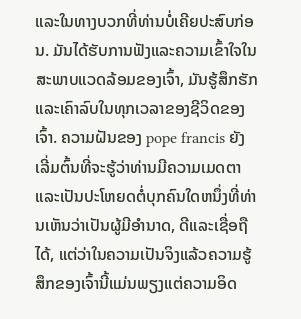ແລະໃນທາງບວກທີ່ທ່ານບໍ່ເຄີຍປະສົບກ່ອນ. ມັນໄດ້ຮັບການຟັງແລະຄວາມເຂົ້າໃຈໃນສະພາບແວດລ້ອມຂອງເຈົ້າ, ມັນຮູ້ສຶກຮັກແລະເຄົາລົບໃນທຸກເວລາຂອງຊີວິດຂອງເຈົ້າ. ຄວາມຝັນຂອງ pope francis ຍັງເລີ່ມຕົ້ນທີ່ຈະຮູ້ວ່າທ່ານມີຄວາມເມດຕາແລະເປັນປະໂຫຍດຕໍ່ບຸກຄົນໃດຫນຶ່ງທີ່ທ່ານເຫັນວ່າເປັນຜູ້ມີອໍານາດ, ດີແລະເຊື່ອຖືໄດ້, ແຕ່ວ່າໃນຄວາມເປັນຈິງແລ້ວຄວາມຮູ້ສຶກຂອງເຈົ້ານີ້ແມ່ນພຽງແຕ່ຄວາມອິດ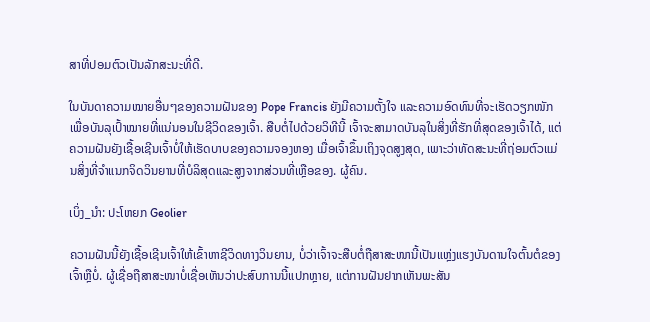ສາທີ່ປອມຕົວເປັນລັກສະນະທີ່ດີ.

ໃນບັນດາຄວາມໝາຍອື່ນໆຂອງຄວາມຝັນຂອງ Pope Francis ຍັງມີຄວາມຕັ້ງໃຈ ແລະຄວາມອົດທົນທີ່ຈະເຮັດວຽກໜັກເພື່ອບັນລຸເປົ້າໝາຍທີ່ແນ່ນອນໃນຊີວິດຂອງເຈົ້າ. ສືບຕໍ່ໄປດ້ວຍວິທີນີ້ ເຈົ້າຈະສາມາດບັນລຸໃນສິ່ງທີ່ຮັກທີ່ສຸດຂອງເຈົ້າໄດ້, ແຕ່ຄວາມຝັນຍັງເຊື້ອເຊີນເຈົ້າບໍ່ໃຫ້ເຮັດບາບຂອງຄວາມຈອງຫອງ ເມື່ອເຈົ້າຂຶ້ນເຖິງຈຸດສູງສຸດ, ເພາະວ່າທັດສະນະທີ່ຖ່ອມຕົວແມ່ນສິ່ງທີ່ຈໍາແນກຈິດວິນຍານທີ່ບໍລິສຸດແລະສູງຈາກສ່ວນທີ່ເຫຼືອຂອງ. ຜູ້ຄົນ.

ເບິ່ງ_ນຳ: ປະໂຫຍກ Geolier

ຄວາມຝັນນີ້ຍັງເຊື້ອເຊີນເຈົ້າໃຫ້ເຂົ້າຫາຊີວິດທາງວິນຍານ, ບໍ່ວ່າເຈົ້າຈະສືບຕໍ່ຖືສາສະໜານີ້ເປັນແຫຼ່ງແຮງບັນດານໃຈຕົ້ນຕໍຂອງເຈົ້າຫຼືບໍ່. ຜູ້ເຊື່ອຖືສາສະໜາບໍ່ເຊື່ອເຫັນວ່າປະສົບການນີ້ແປກຫຼາຍ, ແຕ່ການຝັນຢາກເຫັນພະສັນ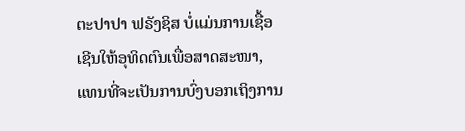ຕະປາປາ ຟຣັງຊິສ ບໍ່ແມ່ນການເຊື້ອເຊີນໃຫ້ອຸທິດຕົນເພື່ອສາດສະໜາ, ແທນທີ່ຈະເປັນການບົ່ງບອກເຖິງການ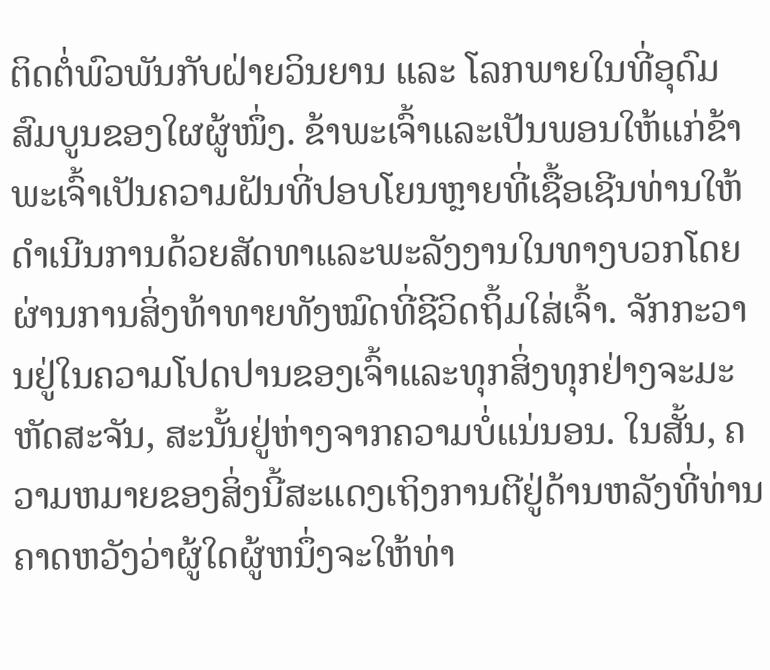ຕິດຕໍ່ພົວພັນກັບຝ່າຍວິນຍານ ແລະ ໂລກພາຍໃນທີ່ອຸດົມສົມບູນຂອງໃຜຜູ້ໜຶ່ງ. ຂ້າພະເຈົ້າແລະເປັນພອນໃຫ້ແກ່ຂ້າພະເຈົ້າເປັນຄວາມຝັນທີ່ປອບໂຍນຫຼາຍທີ່ເຊື້ອເຊີນທ່ານໃຫ້ດໍາເນີນການດ້ວຍສັດທາແລະພະລັງງານໃນທາງບວກໂດຍຜ່ານການສິ່ງທ້າທາຍທັງໝົດທີ່ຊີວິດຖິ້ມໃສ່ເຈົ້າ. ຈັກກະວານຢູ່ໃນຄວາມໂປດປານຂອງເຈົ້າແລະທຸກສິ່ງທຸກຢ່າງຈະມະຫັດສະຈັນ, ສະນັ້ນຢູ່ຫ່າງຈາກຄວາມບໍ່ແນ່ນອນ. ໃນສັ້ນ, ຄວາມຫມາຍຂອງສິ່ງນີ້ສະແດງເຖິງການຕີຢູ່ດ້ານຫລັງທີ່ທ່ານຄາດຫວັງວ່າຜູ້ໃດຜູ້ຫນຶ່ງຈະໃຫ້ທ່າ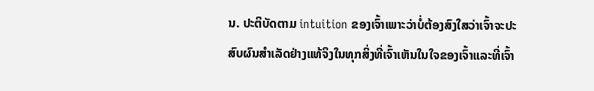ນ. ປະຕິບັດຕາມ intuition ຂອງເຈົ້າເພາະວ່າບໍ່ຕ້ອງສົງໃສວ່າເຈົ້າຈະປະສົບຜົນສໍາເລັດຢ່າງແທ້ຈິງໃນທຸກສິ່ງທີ່ເຈົ້າເຫັນໃນໃຈຂອງເຈົ້າແລະທີ່ເຈົ້າ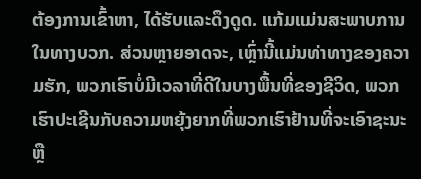ຕ້ອງການເຂົ້າຫາ, ໄດ້ຮັບແລະດຶງດູດ. ແກ້ມແມ່ນສະພາບການໃນທາງບວກ. ສ່ວນຫຼາຍອາດຈະ, ເຫຼົ່ານີ້ແມ່ນທ່າທາງຂອງຄວາມຮັກ, ພວກເຮົາບໍ່ມີເວລາທີ່ດີໃນບາງພື້ນທີ່ຂອງຊີວິດ, ພວກເຮົາປະເຊີນກັບຄວາມຫຍຸ້ງຍາກທີ່ພວກເຮົາຢ້ານທີ່ຈະເອົາຊະນະຫຼື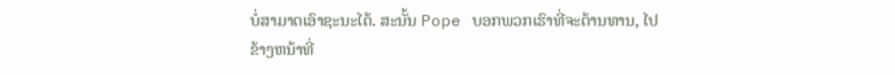ບໍ່ສາມາດເອົາຊະນະໄດ້. ສະນັ້ນ Pope ບອກພວກເຮົາທີ່ຈະຕ້ານທານ, ໄປຂ້າງຫນ້າທີ່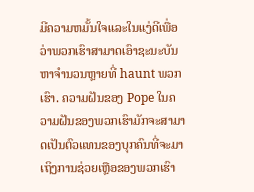ມີຄວາມຫມັ້ນໃຈແລະໃນແງ່ດີເພື່ອວ່າພວກເຮົາສາມາດເອົາຊະນະບັນຫາຈໍານວນຫຼາຍທີ່ haunt ພວກເຮົາ. ຄວາມຝັນຂອງ Pope ໃນຄວາມຝັນຂອງພວກເຮົາມັກຈະສາມາດເປັນຕົວແທນຂອງບຸກຄົນທີ່ຈະມາເຖິງການຊ່ວຍເຫຼືອຂອງພວກເຮົາ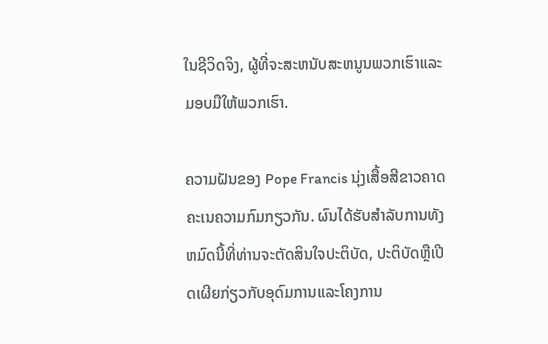ໃນຊີວິດຈິງ, ຜູ້ທີ່ຈະສະຫນັບສະຫນູນພວກເຮົາແລະມອບມືໃຫ້ພວກເຮົາ.

ຄວາມຝັນຂອງ Pope Francis ນຸ່ງເສື້ອສີຂາວຄາດຄະເນຄວາມກົມກຽວກັນ. ຜົນໄດ້ຮັບສໍາລັບການທັງຫມົດນີ້ທີ່ທ່ານຈະຕັດສິນໃຈປະຕິບັດ, ປະຕິບັດຫຼືເປີດເຜີຍກ່ຽວກັບອຸດົມການແລະໂຄງການ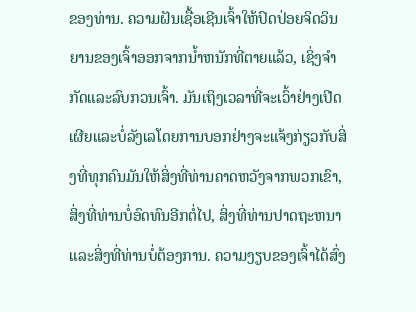ຂອງທ່ານ. ຄວາມຝັນເຊື້ອເຊີນເຈົ້າໃຫ້ປົດປ່ອຍຈິດວິນຍານຂອງເຈົ້າອອກຈາກນໍ້າຫນັກທີ່ຕາຍແລ້ວ, ເຊິ່ງຈໍາກັດແລະລົບກວນເຈົ້າ. ມັນເຖິງເວລາທີ່ຈະເວົ້າຢ່າງເປີດເຜີຍແລະບໍ່ລັງເລໂດຍການບອກຢ່າງຈະແຈ້ງກ່ຽວກັບສິ່ງທີ່ທຸກຄົນມັນໃຫ້ສິ່ງທີ່ທ່ານຄາດຫວັງຈາກພວກເຂົາ, ສິ່ງທີ່ທ່ານບໍ່ອົດທົນອີກຕໍ່ໄປ, ສິ່ງທີ່ທ່ານປາດຖະຫນາແລະສິ່ງທີ່ທ່ານບໍ່ຕ້ອງການ. ຄວາມງຽບຂອງເຈົ້າໄດ້ສົ່ງ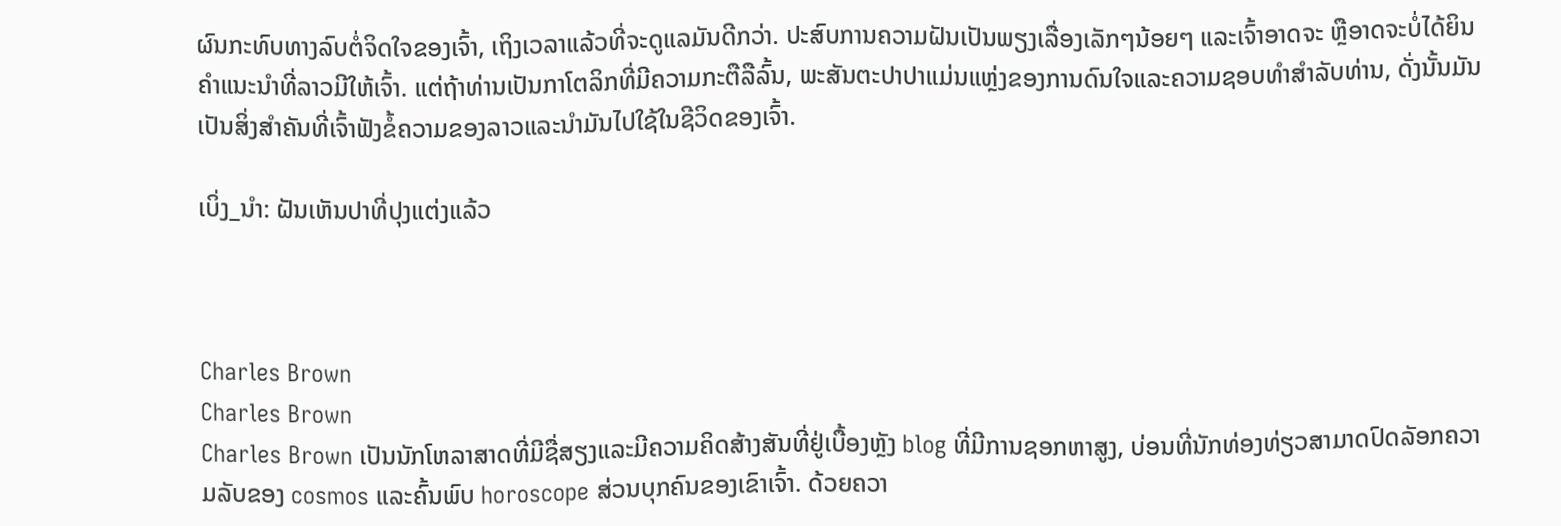ຜົນກະທົບທາງລົບຕໍ່ຈິດໃຈຂອງເຈົ້າ, ເຖິງເວລາແລ້ວທີ່ຈະດູແລມັນດີກວ່າ. ປະສົບການຄວາມຝັນເປັນພຽງເລື່ອງເລັກໆນ້ອຍໆ ແລະເຈົ້າອາດຈະ ຫຼືອາດຈະບໍ່ໄດ້ຍິນຄຳແນະນຳທີ່ລາວມີໃຫ້ເຈົ້າ. ແຕ່ຖ້າທ່ານເປັນກາໂຕລິກທີ່ມີຄວາມກະຕືລືລົ້ນ, ພະສັນຕະປາປາແມ່ນແຫຼ່ງຂອງການດົນໃຈແລະຄວາມຊອບທໍາສໍາລັບທ່ານ, ດັ່ງນັ້ນມັນເປັນສິ່ງສໍາຄັນທີ່ເຈົ້າຟັງຂໍ້ຄວາມຂອງລາວແລະນໍາມັນໄປໃຊ້ໃນຊີວິດຂອງເຈົ້າ.

ເບິ່ງ_ນຳ: ຝັນເຫັນປາທີ່ປຸງແຕ່ງແລ້ວ



Charles Brown
Charles Brown
Charles Brown ເປັນນັກໂຫລາສາດທີ່ມີຊື່ສຽງແລະມີຄວາມຄິດສ້າງສັນທີ່ຢູ່ເບື້ອງຫຼັງ blog ທີ່ມີການຊອກຫາສູງ, ບ່ອນທີ່ນັກທ່ອງທ່ຽວສາມາດປົດລັອກຄວາມລັບຂອງ cosmos ແລະຄົ້ນພົບ horoscope ສ່ວນບຸກຄົນຂອງເຂົາເຈົ້າ. ດ້ວຍຄວາ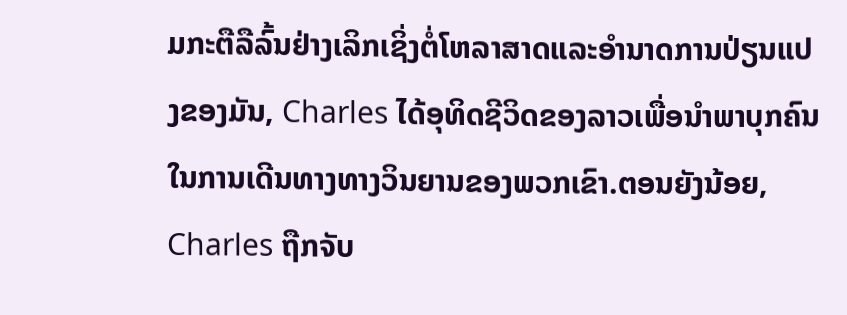ມກະຕືລືລົ້ນຢ່າງເລິກເຊິ່ງຕໍ່ໂຫລາສາດແລະອໍານາດການປ່ຽນແປງຂອງມັນ, Charles ໄດ້ອຸທິດຊີວິດຂອງລາວເພື່ອນໍາພາບຸກຄົນໃນການເດີນທາງທາງວິນຍານຂອງພວກເຂົາ.ຕອນຍັງນ້ອຍ, Charles ຖືກຈັບ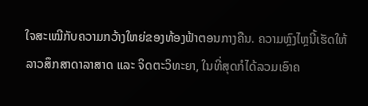ໃຈສະເໝີກັບຄວາມກວ້າງໃຫຍ່ຂອງທ້ອງຟ້າຕອນກາງຄືນ. ຄວາມຫຼົງໄຫຼນີ້ເຮັດໃຫ້ລາວສຶກສາດາລາສາດ ແລະ ຈິດຕະວິທະຍາ, ໃນທີ່ສຸດກໍໄດ້ລວມເອົາຄ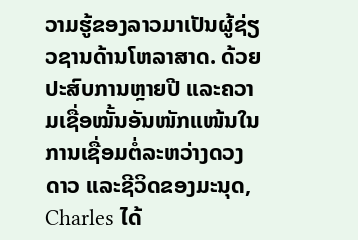ວາມຮູ້ຂອງລາວມາເປັນຜູ້ຊ່ຽວຊານດ້ານໂຫລາສາດ. ດ້ວຍປະສົບການຫຼາຍປີ ແລະຄວາມເຊື່ອໝັ້ນອັນໜັກແໜ້ນໃນການເຊື່ອມຕໍ່ລະຫວ່າງດວງດາວ ແລະຊີວິດຂອງມະນຸດ, Charles ໄດ້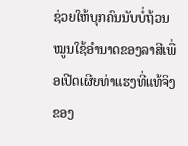ຊ່ວຍໃຫ້ບຸກຄົນນັບບໍ່ຖ້ວນ ໝູນໃຊ້ອຳນາດຂອງລາສີເພື່ອເປີດເຜີຍທ່າແຮງທີ່ແທ້ຈິງຂອງ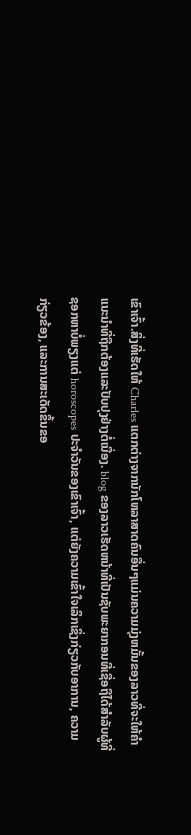ເຂົາເຈົ້າ.ສິ່ງທີ່ເຮັດໃຫ້ Charles ແຕກຕ່າງຈາກນັກໂຫລາສາດຄົນອື່ນໆແມ່ນຄວາມມຸ່ງຫມັ້ນຂອງລາວທີ່ຈະໃຫ້ຄໍາແນະນໍາທີ່ຖືກຕ້ອງແລະປັບປຸງຢ່າງຕໍ່ເນື່ອງ. blog ຂອງລາວເຮັດຫນ້າທີ່ເປັນຊັບພະຍາກອນທີ່ເຊື່ອຖືໄດ້ສໍາລັບຜູ້ທີ່ຊອກຫາບໍ່ພຽງແຕ່ horoscopes ປະຈໍາວັນຂອງເຂົາເຈົ້າ, ແຕ່ຍັງຄວາມເຂົ້າໃຈເລິກເຊິ່ງກ່ຽວກັບອາການ, ຄວາມກ່ຽວຂ້ອງ, ແລະການສະເດັດຂຶ້ນຂອ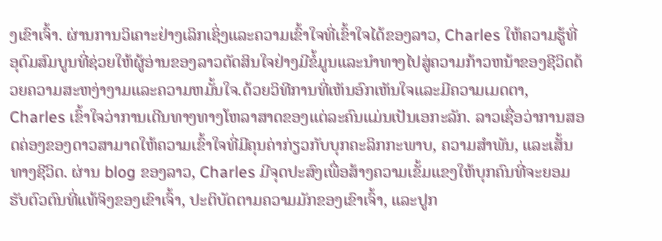ງເຂົາເຈົ້າ. ຜ່ານການວິເຄາະຢ່າງເລິກເຊິ່ງແລະຄວາມເຂົ້າໃຈທີ່ເຂົ້າໃຈໄດ້ຂອງລາວ, Charles ໃຫ້ຄວາມຮູ້ທີ່ອຸດົມສົມບູນທີ່ຊ່ວຍໃຫ້ຜູ້ອ່ານຂອງລາວຕັດສິນໃຈຢ່າງມີຂໍ້ມູນແລະນໍາທາງໄປສູ່ຄວາມກ້າວຫນ້າຂອງຊີວິດດ້ວຍຄວາມສະຫງ່າງາມແລະຄວາມຫມັ້ນໃຈ.ດ້ວຍວິທີການທີ່ເຫັນອົກເຫັນໃຈແລະມີຄວາມເມດຕາ, Charles ເຂົ້າໃຈວ່າການເດີນທາງທາງໂຫລາສາດຂອງແຕ່ລະຄົນແມ່ນເປັນເອກະລັກ. ລາວເຊື່ອວ່າການສອດຄ່ອງຂອງດາວສາມາດໃຫ້ຄວາມເຂົ້າໃຈທີ່ມີຄຸນຄ່າກ່ຽວກັບບຸກຄະລິກກະພາບ, ຄວາມສໍາພັນ, ແລະເສັ້ນທາງຊີວິດ. ຜ່ານ blog ຂອງລາວ, Charles ມີຈຸດປະສົງເພື່ອສ້າງຄວາມເຂັ້ມແຂງໃຫ້ບຸກຄົນທີ່ຈະຍອມຮັບຕົວຕົນທີ່ແທ້ຈິງຂອງເຂົາເຈົ້າ, ປະຕິບັດຕາມຄວາມມັກຂອງເຂົາເຈົ້າ, ແລະປູກ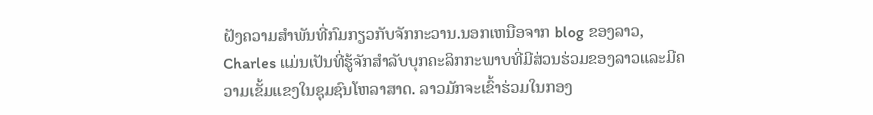ຝັງຄວາມສໍາພັນທີ່ກົມກຽວກັບຈັກກະວານ.ນອກເຫນືອຈາກ blog ຂອງລາວ, Charles ແມ່ນເປັນທີ່ຮູ້ຈັກສໍາລັບບຸກຄະລິກກະພາບທີ່ມີສ່ວນຮ່ວມຂອງລາວແລະມີຄວາມເຂັ້ມແຂງໃນຊຸມຊົນໂຫລາສາດ. ລາວມັກຈະເຂົ້າຮ່ວມໃນກອງ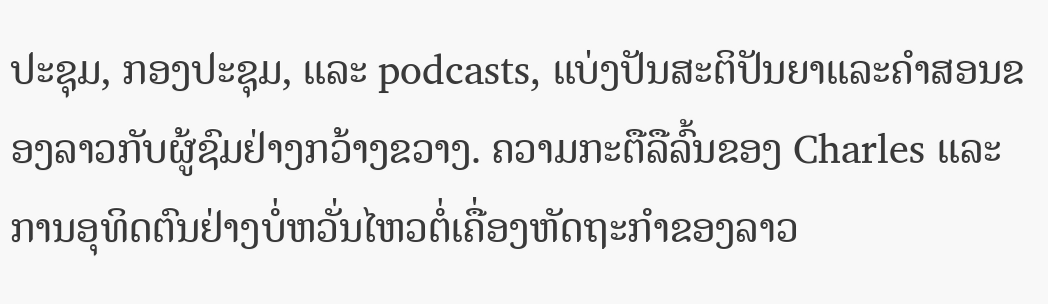ປະຊຸມ, ກອງປະຊຸມ, ແລະ podcasts, ແບ່ງປັນສະຕິປັນຍາແລະຄໍາສອນຂອງລາວກັບຜູ້ຊົມຢ່າງກວ້າງຂວາງ. ຄວາມກະຕືລືລົ້ນຂອງ Charles ແລະການອຸທິດຕົນຢ່າງບໍ່ຫວັ່ນໄຫວຕໍ່ເຄື່ອງຫັດຖະກໍາຂອງລາວ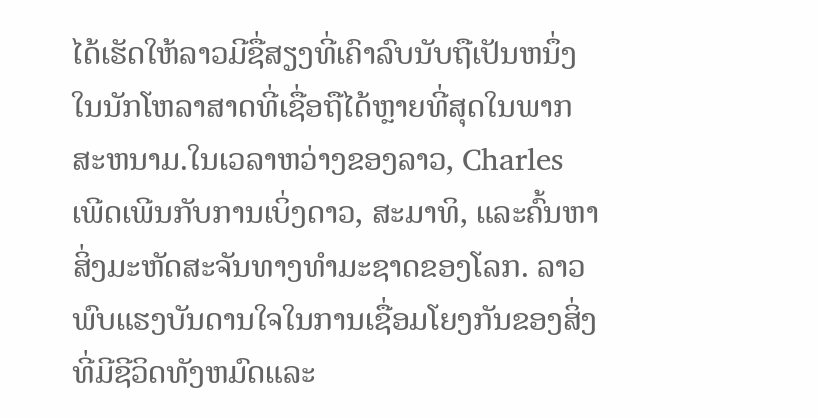ໄດ້ເຮັດໃຫ້ລາວມີຊື່ສຽງທີ່ເຄົາລົບນັບຖືເປັນຫນຶ່ງໃນນັກໂຫລາສາດທີ່ເຊື່ອຖືໄດ້ຫຼາຍທີ່ສຸດໃນພາກສະຫນາມ.ໃນເວລາຫວ່າງຂອງລາວ, Charles ເພີດເພີນກັບການເບິ່ງດາວ, ສະມາທິ, ແລະຄົ້ນຫາສິ່ງມະຫັດສະຈັນທາງທໍາມະຊາດຂອງໂລກ. ລາວພົບແຮງບັນດານໃຈໃນການເຊື່ອມໂຍງກັນຂອງສິ່ງທີ່ມີຊີວິດທັງຫມົດແລະ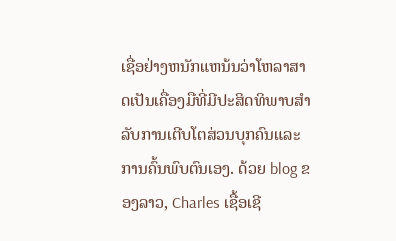ເຊື່ອຢ່າງຫນັກແຫນ້ນວ່າໂຫລາສາດເປັນເຄື່ອງມືທີ່ມີປະສິດທິພາບສໍາລັບການເຕີບໂຕສ່ວນບຸກຄົນແລະການຄົ້ນພົບຕົນເອງ. ດ້ວຍ blog ຂອງລາວ, Charles ເຊື້ອເຊີ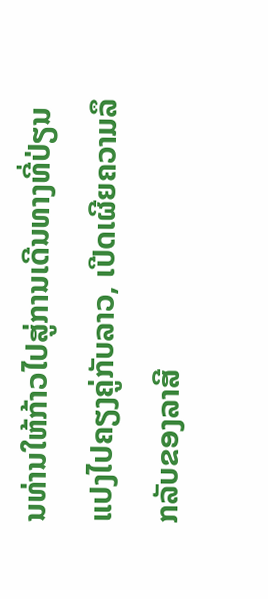ນທ່ານໃຫ້ກ້າວໄປສູ່ການເດີນທາງທີ່ປ່ຽນແປງໄປຄຽງຄູ່ກັບລາວ, ເປີດເຜີຍຄວາມລຶກລັບຂອງລາສີ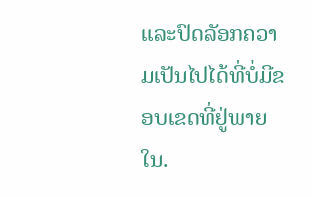ແລະປົດລັອກຄວາມເປັນໄປໄດ້ທີ່ບໍ່ມີຂອບເຂດທີ່ຢູ່ພາຍໃນ.